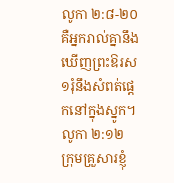លូកា ២:៨-២០
គឺអ្នករាល់គ្នានឹងឃើញព្រះឱរស១រុំនឹងសំពត់ផ្តេកនៅក្នុងស្នូក។ លូកា ២:១២
ក្រុមគ្រួសារខ្ញុំ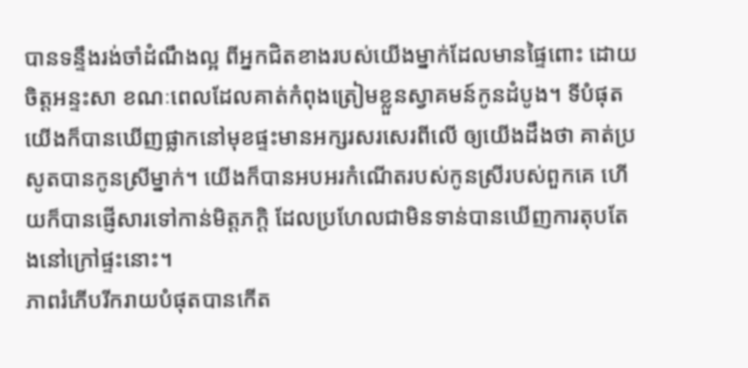បានទន្ទឹងរង់ចាំដំណឹងល្អ ពីអ្នកជិតខាងរបស់យើងម្នាក់ដែលមានផ្ទៃពោះ ដោយចិត្តអន្ទះសា ខណៈពេលដែលគាត់កំពុងត្រៀមខ្លួនស្វាគមន៍កូនដំបូង។ ទីបំផុត យើងក៏បានឃើញផ្លាកនៅមុខផ្ទះមានអក្សរសរសេរពីលើ ឲ្យយើងដឹងថា គាត់ប្រសូតបានកូនស្រីម្នាក់។ យើងក៏បានអបអរកំណើតរបស់កូនស្រីរបស់ពួកគេ ហើយក៏បានផ្ញើសារទៅកាន់មិត្តភក្តិ ដែលប្រហែលជាមិនទាន់បានឃើញការតុបតែងនៅក្រៅផ្ទះនោះ។
ភាពរំភើបរីករាយបំផុតបានកើត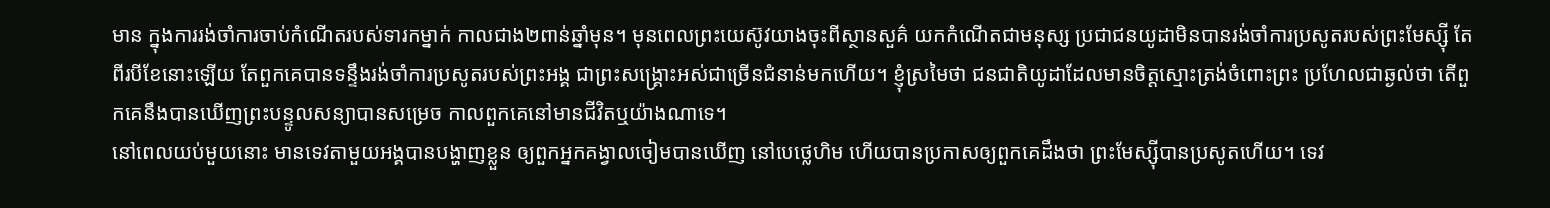មាន ក្នុងការរង់ចាំការចាប់កំណើតរបស់ទារកម្នាក់ កាលជាង២ពាន់ឆ្នាំមុន។ មុនពេលព្រះយេស៊ូវយាងចុះពីស្ថានសួគ៌ យកកំណើតជាមនុស្ស ប្រជាជនយូដាមិនបានរង់ចាំការប្រសូតរបស់ព្រះមែស្ស៊ី តែពីរបីខែនោះឡើយ តែពួកគេបានទន្ទឹងរង់ចាំការប្រសូតរបស់ព្រះអង្គ ជាព្រះសង្គ្រោះអស់ជាច្រើនជំនាន់មកហើយ។ ខ្ញុំស្រមៃថា ជនជាតិយូដាដែលមានចិត្តស្មោះត្រង់ចំពោះព្រះ ប្រហែលជាឆ្ងល់ថា តើពួកគេនឹងបានឃើញព្រះបន្ទូលសន្យាបានសម្រេច កាលពួកគេនៅមានជីវិតឬយ៉ាងណាទេ។
នៅពេលយប់មួយនោះ មានទេវតាមួយអង្គបានបង្ហាញខ្លួន ឲ្យពួកអ្នកគង្វាលចៀមបានឃើញ នៅបេថ្លេហិម ហើយបានប្រកាសឲ្យពួកគេដឹងថា ព្រះមែស្ស៊ីបានប្រសូតហើយ។ ទេវ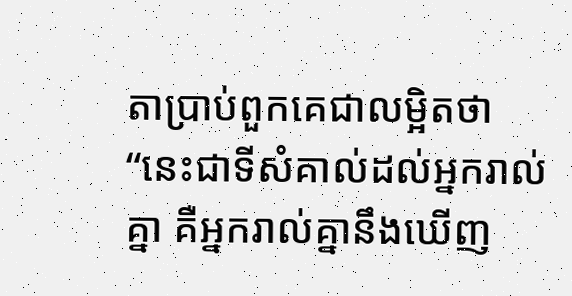តាប្រាប់ពួកគេជាលម្អិតថា “នេះជាទីសំគាល់ដល់អ្នករាល់គ្នា គឺអ្នករាល់គ្នានឹងឃើញ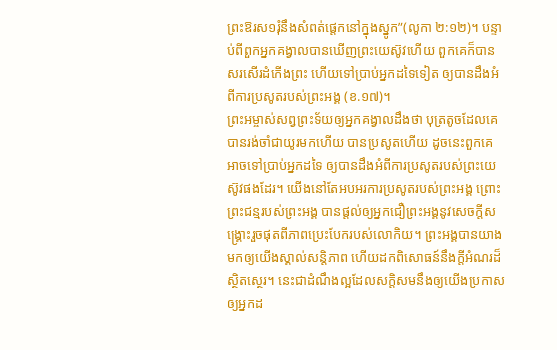ព្រះឱរស១រុំនឹងសំពត់ផ្តេកនៅក្នុងស្នូក”(លូកា ២:១២)។ បន្ទាប់ពីពួកអ្នកគង្វាលបានឃើញព្រះយេស៊ូវហើយ ពួកគេក៏បានសរសើរដំកើងព្រះ ហើយទៅប្រាប់អ្នកដទៃទៀត ឲ្យបានដឹងអំពីការប្រសូតរបស់ព្រះអង្គ (ខ.១៧)។
ព្រះអម្ចាស់សព្វព្រះទ័យឲ្យអ្នកគង្វាលដឹងថា បុត្រតូចដែលគេបានរង់ចាំជាយូរមកហើយ បានប្រសូតហើយ ដូចនេះពួកគេអាចទៅប្រាប់អ្នកដទៃ ឲ្យបានដឹងអំពីការប្រសូតរបស់ព្រះយេស៊ូវផងដែរ។ យើងនៅតែអបអរការប្រសូតរបស់ព្រះអង្គ ព្រោះព្រះជន្មរបស់ព្រះអង្គ បានផ្តល់ឲ្យអ្នកជឿព្រះអង្គនូវសេចក្តីសង្រ្គោះរួចផុតពីភាពប្រេះបែករបស់លោកិយ។ ព្រះអង្គបានយាងមកឲ្យយើងស្គាល់សន្តិភាព ហើយដកពិសោធន៍នឹងក្តីអំណរដ៏ស្ថិតស្ថេរ។ នេះជាដំណឹងល្អដែលសក្តិសមនឹងឲ្យយើងប្រកាសឲ្យអ្នកដ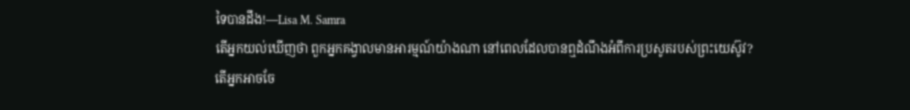ទៃបានដឹង!—Lisa M. Samra
តើអ្នកយល់ឃើញថា ពួកអ្នកគង្វាលមានអារម្មណ៍យ៉ាងណា នៅពេលដែលបានឮដំណឹងអំពីការប្រសូតរបស់ព្រះយេស៊ូវ?
តើអ្នកអាចចែ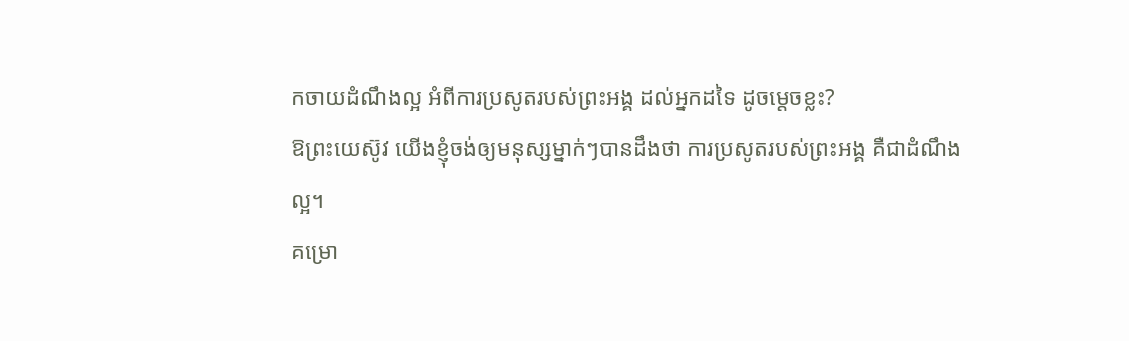កចាយដំណឹងល្អ អំពីការប្រសូតរបស់ព្រះអង្គ ដល់អ្នកដទៃ ដូចម្តេចខ្លះ?
ឱព្រះយេស៊ូវ យើងខ្ញុំចង់ឲ្យមនុស្សម្នាក់ៗបានដឹងថា ការប្រសូតរបស់ព្រះអង្គ គឺជាដំណឹងល្អ។
គម្រោ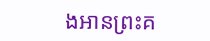ងអានព្រះគ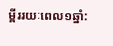ម្ពីររយៈពេល១ឆ្នាំ: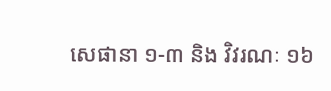សេផានា ១-៣ និង វិវរណៈ ១៦